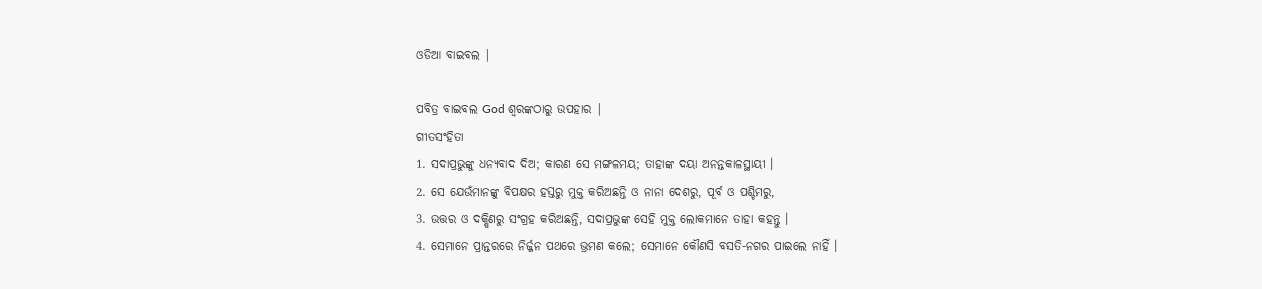ଓଡିଆ ବାଇବଲ |

ପବିତ୍ର ବାଇବଲ God ଶ୍ବରଙ୍କଠାରୁ ଉପହାର |
ଗୀତସଂହିତା
1. ସଦାପ୍ରଭୁଙ୍କୁ ଧନ୍ୟବାଦ ଦିଅ; କାରଣ ସେ ମଙ୍ଗଳମୟ; ତାହାଙ୍କ ଦୟା ଅନନ୍ତକାଳସ୍ଥାୟୀ ।
2. ସେ ଯେଉଁମାନଙ୍କୁ ବିପକ୍ଷର ହସ୍ତରୁ ମୁକ୍ତ କରିଅଛନ୍ତି ଓ ନାନା ଦେଶରୁ, ପୂର୍ବ ଓ ପଶ୍ଚିମରୁ,
3. ଉତ୍ତର ଓ ଦକ୍ଷିଣରୁ ସଂଗ୍ରହ କରିଅଛନ୍ତି, ସଦାପ୍ରଭୁଙ୍କ ସେହି ମୁକ୍ତ ଲୋକମାନେ ତାହା କହନ୍ତୁ ।
4. ସେମାନେ ପ୍ରାନ୍ତରରେ ନିର୍ଜ୍ଜନ ପଥରେ ଭ୍ରମଣ କଲେ; ସେମାନେ କୌଣସି ବସତି-ନଗର ପାଇଲେ ନାହିଁ ।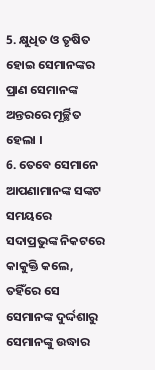5. କ୍ଷୁଧିତ ଓ ତୃଷିତ ହୋଇ ସେମାନଙ୍କର ପ୍ରାଣ ସେମାନଙ୍କ ଅନ୍ତରରେ ମୂର୍ଚ୍ଛିତ ହେଲା ।
6. ତେବେ ସେମାନେ ଆପଣାମାନଙ୍କ ସଙ୍କଟ ସମୟରେ ସଦାପ୍ରଭୁଙ୍କ ନିକଟରେ କାକୁକ୍ତି କଲେ, ତହିଁରେ ସେ ସେମାନଙ୍କ ଦୁର୍ଦ୍ଦଶାରୁ ସେମାନଙ୍କୁ ଉଦ୍ଧାର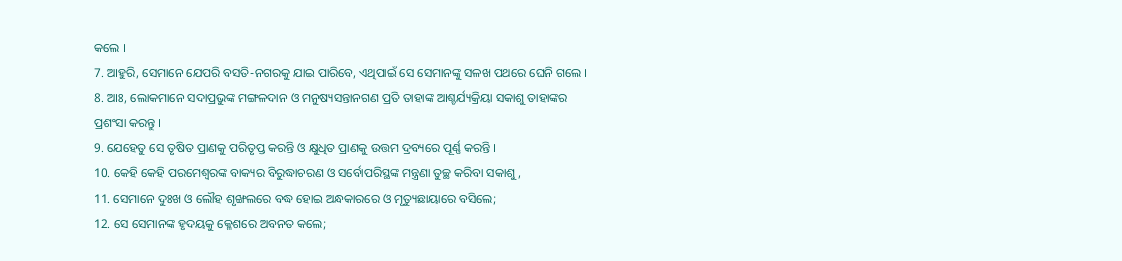କଲେ ।
7. ଆହୁରି, ସେମାନେ ଯେପରି ବସତି-ନଗରକୁ ଯାଇ ପାରିବେ, ଏଥିପାଇଁ ସେ ସେମାନଙ୍କୁ ସଳଖ ପଥରେ ଘେନି ଗଲେ ।
8. ଆଃ, ଲୋକମାନେ ସଦାପ୍ରଭୁଙ୍କ ମଙ୍ଗଳଦାନ ଓ ମନୁଷ୍ୟସନ୍ତାନଗଣ ପ୍ରତି ତାହାଙ୍କ ଆଶ୍ଚର୍ଯ୍ୟକ୍ରିୟା ସକାଶୁ ତାହାଙ୍କର ପ୍ରଶଂସା କରନ୍ତୁ ।
9. ଯେହେତୁ ସେ ତୃଷିତ ପ୍ରାଣକୁ ପରିତୃପ୍ତ କରନ୍ତି ଓ କ୍ଷୁଧିତ ପ୍ରାଣକୁ ଉତ୍ତମ ଦ୍ରବ୍ୟରେ ପୂର୍ଣ୍ଣ କରନ୍ତି ।
10. କେହି କେହି ପରମେଶ୍ଵରଙ୍କ ବାକ୍ୟର ବିରୁଦ୍ଧାଚରଣ ଓ ସର୍ବୋପରିସ୍ଥଙ୍କ ମନ୍ତ୍ରଣା ତୁଚ୍ଛ କରିବା ସକାଶୁ,
11. ସେମାନେ ଦୁଃଖ ଓ ଲୌହ ଶୃଙ୍ଖଲରେ ବଦ୍ଧ ହୋଇ ଅନ୍ଧକାରରେ ଓ ମୃତ୍ୟୁଛାୟାରେ ବସିଲେ;
12. ସେ ସେମାନଙ୍କ ହୃଦୟକୁ କ୍ଳେଶରେ ଅବନତ କଲେ;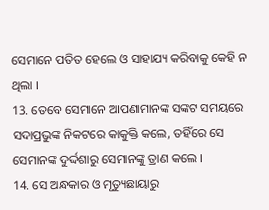ସେମାନେ ପତିତ ହେଲେ ଓ ସାହାଯ୍ୟ କରିବାକୁ କେହି ନ ଥିଲା ।
13. ତେବେ ସେମାନେ ଆପଣାମାନଙ୍କ ସଙ୍କଟ ସମୟରେ ସଦାପ୍ରଭୁଙ୍କ ନିକଟରେ କାକୁକ୍ତି କଲେ, ତହିଁରେ ସେ ସେମାନଙ୍କ ଦୁର୍ଦ୍ଦଶାରୁ ସେମାନଙ୍କୁ ତ୍ରାଣ କଲେ ।
14. ସେ ଅନ୍ଧକାର ଓ ମୃତ୍ୟୁଛାୟାରୁ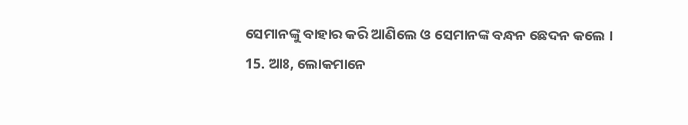ସେମାନଙ୍କୁ ବାହାର କରି ଆଣିଲେ ଓ ସେମାନଙ୍କ ବନ୍ଧନ ଛେଦନ କଲେ ।
15. ଆଃ, ଲୋକମାନେ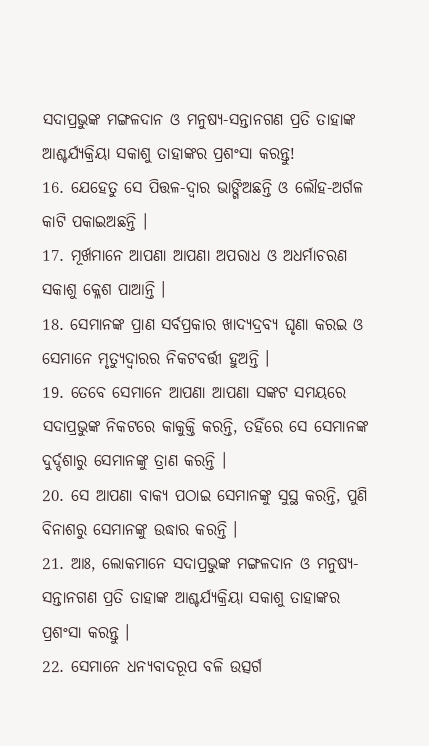ସଦାପ୍ରଭୁଙ୍କ ମଙ୍ଗଳଦାନ ଓ ମନୁଷ୍ୟ-ସନ୍ତାନଗଣ ପ୍ରତି ତାହାଙ୍କ ଆଶ୍ଚର୍ଯ୍ୟକ୍ରିୟା ସକାଶୁ ତାହାଙ୍କର ପ୍ରଶଂସା କରନ୍ତୁ!
16. ଯେହେତୁ ସେ ପିତ୍ତଳ-ଦ୍ଵାର ଭାଙ୍ଗିଅଛନ୍ତି ଓ ଲୌହ-ଅର୍ଗଳ କାଟି ପକାଇଅଛନ୍ତି ।
17. ମୂର୍ଖମାନେ ଆପଣା ଆପଣା ଅପରାଧ ଓ ଅଧର୍ମାଚରଣ ସକାଶୁ କ୍ଳେଶ ପାଆନ୍ତି ।
18. ସେମାନଙ୍କ ପ୍ରାଣ ସର୍ବପ୍ରକାର ଖାଦ୍ୟଦ୍ରବ୍ୟ ଘୃଣା କରଇ ଓ ସେମାନେ ମୃତ୍ୟୁଦ୍ଵାରର ନିକଟବର୍ତ୍ତୀ ହୁଅନ୍ତି ।
19. ତେବେ ସେମାନେ ଆପଣା ଆପଣା ସଙ୍କଟ ସମୟରେ ସଦାପ୍ରଭୁଙ୍କ ନିକଟରେ କାକୁକ୍ତି କରନ୍ତି, ତହିଁରେ ସେ ସେମାନଙ୍କ ଦୁର୍ଦ୍ଦଶାରୁ ସେମାନଙ୍କୁ ତ୍ରାଣ କରନ୍ତି ।
20. ସେ ଆପଣା ବାକ୍ୟ ପଠାଇ ସେମାନଙ୍କୁ ସୁସ୍ଥ କରନ୍ତି, ପୁଣି ବିନାଶରୁ ସେମାନଙ୍କୁ ଉଦ୍ଧାର କରନ୍ତି ।
21. ଆଃ, ଲୋକମାନେ ସଦାପ୍ରଭୁଙ୍କ ମଙ୍ଗଳଦାନ ଓ ମନୁଷ୍ୟ-ସନ୍ତାନଗଣ ପ୍ରତି ତାହାଙ୍କ ଆଶ୍ଚର୍ଯ୍ୟକ୍ରିୟା ସକାଶୁ ତାହାଙ୍କର ପ୍ରଶଂସା କରନ୍ତୁ ।
22. ସେମାନେ ଧନ୍ୟବାଦରୂପ ବଳି ଉତ୍ସର୍ଗ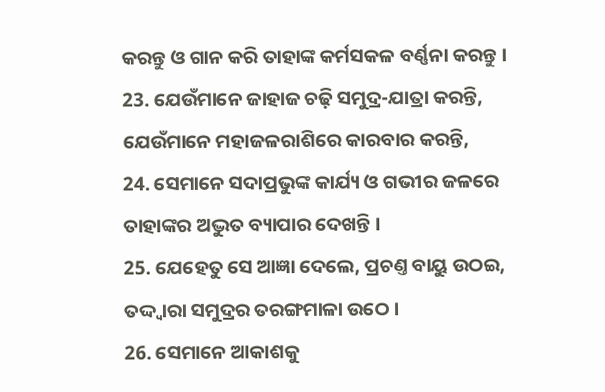କରନ୍ତୁ ଓ ଗାନ କରି ତାହାଙ୍କ କର୍ମସକଳ ବର୍ଣ୍ଣନା କରନ୍ତୁ ।
23. ଯେଉଁମାନେ ଜାହାଜ ଚଢ଼ି ସମୁଦ୍ର-ଯାତ୍ରା କରନ୍ତି, ଯେଉଁମାନେ ମହାଜଳରାଶିରେ କାରବାର କରନ୍ତି,
24. ସେମାନେ ସଦାପ୍ରଭୁଙ୍କ କାର୍ଯ୍ୟ ଓ ଗଭୀର ଜଳରେ ତାହାଙ୍କର ଅଦ୍ଭୁତ ବ୍ୟାପାର ଦେଖନ୍ତି ।
25. ଯେହେତୁ ସେ ଆଜ୍ଞା ଦେଲେ, ପ୍ରଚଣ୍ତ ବାୟୁ ଉଠଇ, ତଦ୍ଦ୍ଵାରା ସମୁଦ୍ରର ତରଙ୍ଗମାଳା ଉଠେ ।
26. ସେମାନେ ଆକାଶକୁ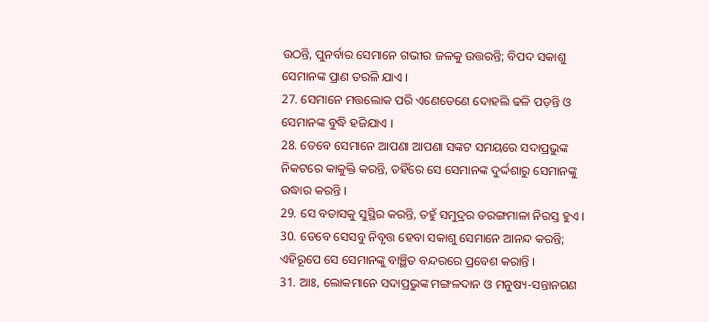ଉଠନ୍ତି, ପୁନର୍ବାର ସେମାନେ ଗଭୀର ଜଳକୁ ଉତ୍ତରନ୍ତି; ବିପଦ ସକାଶୁ ସେମାନଙ୍କ ପ୍ରାଣ ତରଳି ଯାଏ ।
27. ସେମାନେ ମତ୍ତଲୋକ ପରି ଏଣେତେଣେ ଦୋହଲି ଢଳି ପଡ଼ନ୍ତି ଓ ସେମାନଙ୍କ ବୁଦ୍ଧି ହଜିଯାଏ ।
28. ତେବେ ସେମାନେ ଆପଣା ଆପଣା ସଙ୍କଟ ସମୟରେ ସଦାପ୍ରଭୁଙ୍କ ନିକଟରେ କାକୁକ୍ତି କରନ୍ତି, ତହିଁରେ ସେ ସେମାନଙ୍କ ଦୁର୍ଦ୍ଦଶାରୁ ସେମାନଙ୍କୁ ଉଦ୍ଧାର କରନ୍ତି ।
29. ସେ ବତାସକୁ ସୁସ୍ଥିର କରନ୍ତି, ତହୁଁ ସମୁଦ୍ରର ତରଙ୍ଗମାଳା ନିରସ୍ତ ହୁଏ ।
30. ତେବେ ସେସବୁ ନିବୃତ୍ତ ହେବା ସକାଶୁ ସେମାନେ ଆନନ୍ଦ କରନ୍ତି; ଏହିରୂପେ ସେ ସେମାନଙ୍କୁ ବାଞ୍ଛିତ ବନ୍ଦରରେ ପ୍ରବେଶ କରାନ୍ତି ।
31. ଆଃ, ଲୋକମାନେ ସଦାପ୍ରଭୁଙ୍କ ମଙ୍ଗଳଦାନ ଓ ମନୁଷ୍ୟ-ସନ୍ତାନଗଣ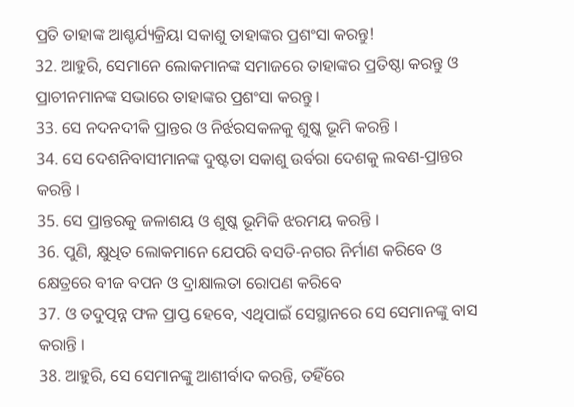ପ୍ରତି ତାହାଙ୍କ ଆଶ୍ଚର୍ଯ୍ୟକ୍ରିୟା ସକାଶୁ ତାହାଙ୍କର ପ୍ରଶଂସା କରନ୍ତୁ!
32. ଆହୁରି, ସେମାନେ ଲୋକମାନଙ୍କ ସମାଜରେ ତାହାଙ୍କର ପ୍ରତିଷ୍ଠା କରନ୍ତୁ ଓ ପ୍ରାଚୀନମାନଙ୍କ ସଭାରେ ତାହାଙ୍କର ପ୍ରଶଂସା କରନ୍ତୁ ।
33. ସେ ନଦନଦୀକି ପ୍ରାନ୍ତର ଓ ନିର୍ଝରସକଳକୁ ଶୁଷ୍କ ଭୂମି କରନ୍ତି ।
34. ସେ ଦେଶନିବାସୀମାନଙ୍କ ଦୁଷ୍ଟତା ସକାଶୁ ଉର୍ବରା ଦେଶକୁ ଲବଣ-ପ୍ରାନ୍ତର କରନ୍ତି ।
35. ସେ ପ୍ରାନ୍ତରକୁ ଜଳାଶୟ ଓ ଶୁଷ୍କ ଭୂମିକି ଝରମୟ କରନ୍ତି ।
36. ପୁଣି, କ୍ଷୁଧିତ ଲୋକମାନେ ଯେପରି ବସତି-ନଗର ନିର୍ମାଣ କରିବେ ଓ କ୍ଷେତ୍ରରେ ବୀଜ ବପନ ଓ ଦ୍ରାକ୍ଷାଲତା ରୋପଣ କରିବେ
37. ଓ ତଦୁତ୍ପନ୍ନ ଫଳ ପ୍ରାପ୍ତ ହେବେ, ଏଥିପାଇଁ ସେସ୍ଥାନରେ ସେ ସେମାନଙ୍କୁ ବାସ କରାନ୍ତି ।
38. ଆହୁରି, ସେ ସେମାନଙ୍କୁ ଆଶୀର୍ବାଦ କରନ୍ତି, ତହିଁରେ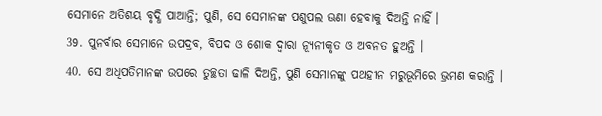ସେମାନେ ଅତିଶୟ ବୃଦ୍ଧି ପାଆନ୍ତି; ପୁଣି, ସେ ସେମାନଙ୍କ ପଶୁପଲ ଊଣା ହେବାକୁ ଦିଅନ୍ତି ନାହିଁ ।
39. ପୁନର୍ବାର ସେମାନେ ଉପଦ୍ରବ, ବିପଦ ଓ ଶୋକ ଦ୍ଵାରା ନ୍ୟୂନୀକୃତ ଓ ଅବନତ ହୁଅନ୍ତି ।
40. ସେ ଅଧିପତିମାନଙ୍କ ଉପରେ ତୁଚ୍ଛତା ଢାଳି ଦିଅନ୍ତି, ପୁଣି ସେମାନଙ୍କୁ ପଥହୀନ ମରୁଭୂମିରେ ଭ୍ରମଣ କରାନ୍ତି ।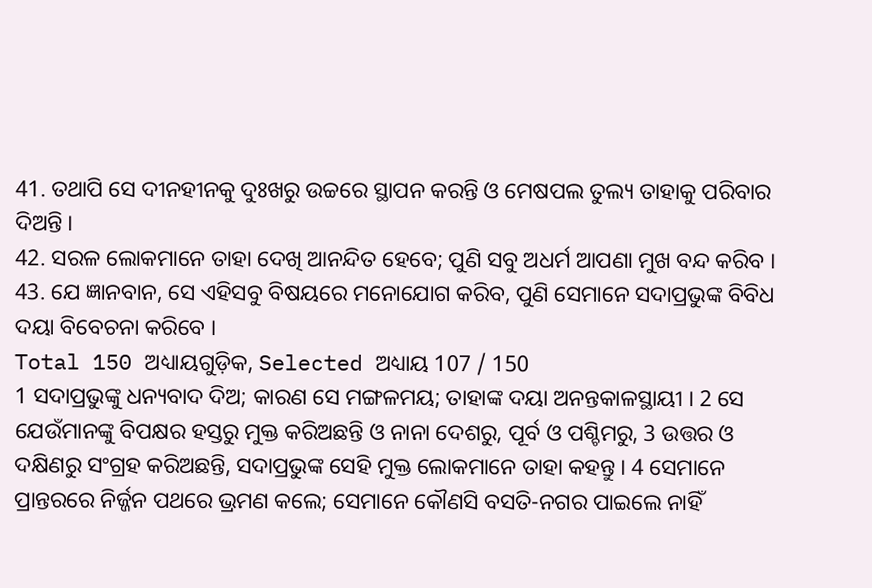41. ତଥାପି ସେ ଦୀନହୀନକୁ ଦୁଃଖରୁ ଉଚ୍ଚରେ ସ୍ଥାପନ କରନ୍ତି ଓ ମେଷପଲ ତୁଲ୍ୟ ତାହାକୁ ପରିବାର ଦିଅନ୍ତି ।
42. ସରଳ ଲୋକମାନେ ତାହା ଦେଖି ଆନନ୍ଦିତ ହେବେ; ପୁଣି ସବୁ ଅଧର୍ମ ଆପଣା ମୁଖ ବନ୍ଦ କରିବ ।
43. ଯେ ଜ୍ଞାନବାନ, ସେ ଏହିସବୁ ବିଷୟରେ ମନୋଯୋଗ କରିବ, ପୁଣି ସେମାନେ ସଦାପ୍ରଭୁଙ୍କ ବିବିଧ ଦୟା ବିବେଚନା କରିବେ ।
Total 150 ଅଧ୍ୟାୟଗୁଡ଼ିକ, Selected ଅଧ୍ୟାୟ 107 / 150
1 ସଦାପ୍ରଭୁଙ୍କୁ ଧନ୍ୟବାଦ ଦିଅ; କାରଣ ସେ ମଙ୍ଗଳମୟ; ତାହାଙ୍କ ଦୟା ଅନନ୍ତକାଳସ୍ଥାୟୀ । 2 ସେ ଯେଉଁମାନଙ୍କୁ ବିପକ୍ଷର ହସ୍ତରୁ ମୁକ୍ତ କରିଅଛନ୍ତି ଓ ନାନା ଦେଶରୁ, ପୂର୍ବ ଓ ପଶ୍ଚିମରୁ, 3 ଉତ୍ତର ଓ ଦକ୍ଷିଣରୁ ସଂଗ୍ରହ କରିଅଛନ୍ତି, ସଦାପ୍ରଭୁଙ୍କ ସେହି ମୁକ୍ତ ଲୋକମାନେ ତାହା କହନ୍ତୁ । 4 ସେମାନେ ପ୍ରାନ୍ତରରେ ନିର୍ଜ୍ଜନ ପଥରେ ଭ୍ରମଣ କଲେ; ସେମାନେ କୌଣସି ବସତି-ନଗର ପାଇଲେ ନାହିଁ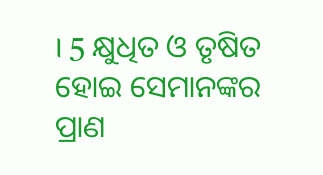। 5 କ୍ଷୁଧିତ ଓ ତୃଷିତ ହୋଇ ସେମାନଙ୍କର ପ୍ରାଣ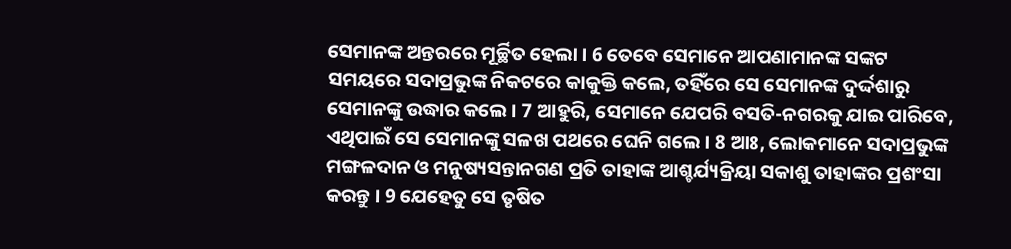ସେମାନଙ୍କ ଅନ୍ତରରେ ମୂର୍ଚ୍ଛିତ ହେଲା । 6 ତେବେ ସେମାନେ ଆପଣାମାନଙ୍କ ସଙ୍କଟ ସମୟରେ ସଦାପ୍ରଭୁଙ୍କ ନିକଟରେ କାକୁକ୍ତି କଲେ, ତହିଁରେ ସେ ସେମାନଙ୍କ ଦୁର୍ଦ୍ଦଶାରୁ ସେମାନଙ୍କୁ ଉଦ୍ଧାର କଲେ । 7 ଆହୁରି, ସେମାନେ ଯେପରି ବସତି-ନଗରକୁ ଯାଇ ପାରିବେ, ଏଥିପାଇଁ ସେ ସେମାନଙ୍କୁ ସଳଖ ପଥରେ ଘେନି ଗଲେ । 8 ଆଃ, ଲୋକମାନେ ସଦାପ୍ରଭୁଙ୍କ ମଙ୍ଗଳଦାନ ଓ ମନୁଷ୍ୟସନ୍ତାନଗଣ ପ୍ରତି ତାହାଙ୍କ ଆଶ୍ଚର୍ଯ୍ୟକ୍ରିୟା ସକାଶୁ ତାହାଙ୍କର ପ୍ରଶଂସା କରନ୍ତୁ । 9 ଯେହେତୁ ସେ ତୃଷିତ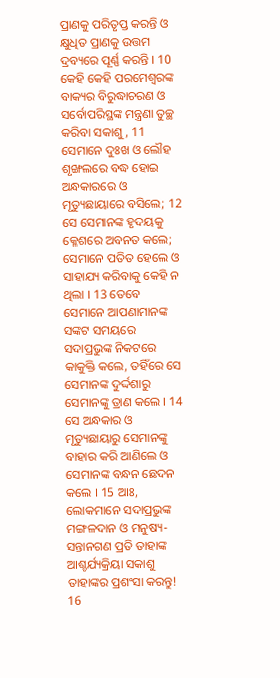ପ୍ରାଣକୁ ପରିତୃପ୍ତ କରନ୍ତି ଓ କ୍ଷୁଧିତ ପ୍ରାଣକୁ ଉତ୍ତମ ଦ୍ରବ୍ୟରେ ପୂର୍ଣ୍ଣ କରନ୍ତି । 10 କେହି କେହି ପରମେଶ୍ଵରଙ୍କ ବାକ୍ୟର ବିରୁଦ୍ଧାଚରଣ ଓ ସର୍ବୋପରିସ୍ଥଙ୍କ ମନ୍ତ୍ରଣା ତୁଚ୍ଛ କରିବା ସକାଶୁ, 11 ସେମାନେ ଦୁଃଖ ଓ ଲୌହ ଶୃଙ୍ଖଲରେ ବଦ୍ଧ ହୋଇ ଅନ୍ଧକାରରେ ଓ ମୃତ୍ୟୁଛାୟାରେ ବସିଲେ; 12 ସେ ସେମାନଙ୍କ ହୃଦୟକୁ କ୍ଳେଶରେ ଅବନତ କଲେ; ସେମାନେ ପତିତ ହେଲେ ଓ ସାହାଯ୍ୟ କରିବାକୁ କେହି ନ ଥିଲା । 13 ତେବେ ସେମାନେ ଆପଣାମାନଙ୍କ ସଙ୍କଟ ସମୟରେ ସଦାପ୍ରଭୁଙ୍କ ନିକଟରେ କାକୁକ୍ତି କଲେ, ତହିଁରେ ସେ ସେମାନଙ୍କ ଦୁର୍ଦ୍ଦଶାରୁ ସେମାନଙ୍କୁ ତ୍ରାଣ କଲେ । 14 ସେ ଅନ୍ଧକାର ଓ ମୃତ୍ୟୁଛାୟାରୁ ସେମାନଙ୍କୁ ବାହାର କରି ଆଣିଲେ ଓ ସେମାନଙ୍କ ବନ୍ଧନ ଛେଦନ କଲେ । 15 ଆଃ, ଲୋକମାନେ ସଦାପ୍ରଭୁଙ୍କ ମଙ୍ଗଳଦାନ ଓ ମନୁଷ୍ୟ-ସନ୍ତାନଗଣ ପ୍ରତି ତାହାଙ୍କ ଆଶ୍ଚର୍ଯ୍ୟକ୍ରିୟା ସକାଶୁ ତାହାଙ୍କର ପ୍ରଶଂସା କରନ୍ତୁ! 16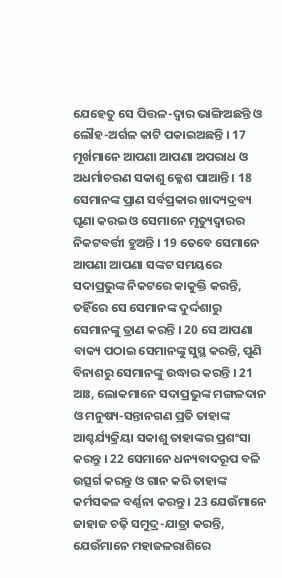ଯେହେତୁ ସେ ପିତ୍ତଳ-ଦ୍ଵାର ଭାଙ୍ଗିଅଛନ୍ତି ଓ ଲୌହ-ଅର୍ଗଳ କାଟି ପକାଇଅଛନ୍ତି । 17 ମୂର୍ଖମାନେ ଆପଣା ଆପଣା ଅପରାଧ ଓ ଅଧର୍ମାଚରଣ ସକାଶୁ କ୍ଳେଶ ପାଆନ୍ତି । 18 ସେମାନଙ୍କ ପ୍ରାଣ ସର୍ବପ୍ରକାର ଖାଦ୍ୟଦ୍ରବ୍ୟ ଘୃଣା କରଇ ଓ ସେମାନେ ମୃତ୍ୟୁଦ୍ଵାରର ନିକଟବର୍ତ୍ତୀ ହୁଅନ୍ତି । 19 ତେବେ ସେମାନେ ଆପଣା ଆପଣା ସଙ୍କଟ ସମୟରେ ସଦାପ୍ରଭୁଙ୍କ ନିକଟରେ କାକୁକ୍ତି କରନ୍ତି, ତହିଁରେ ସେ ସେମାନଙ୍କ ଦୁର୍ଦ୍ଦଶାରୁ ସେମାନଙ୍କୁ ତ୍ରାଣ କରନ୍ତି । 20 ସେ ଆପଣା ବାକ୍ୟ ପଠାଇ ସେମାନଙ୍କୁ ସୁସ୍ଥ କରନ୍ତି, ପୁଣି ବିନାଶରୁ ସେମାନଙ୍କୁ ଉଦ୍ଧାର କରନ୍ତି । 21 ଆଃ, ଲୋକମାନେ ସଦାପ୍ରଭୁଙ୍କ ମଙ୍ଗଳଦାନ ଓ ମନୁଷ୍ୟ-ସନ୍ତାନଗଣ ପ୍ରତି ତାହାଙ୍କ ଆଶ୍ଚର୍ଯ୍ୟକ୍ରିୟା ସକାଶୁ ତାହାଙ୍କର ପ୍ରଶଂସା କରନ୍ତୁ । 22 ସେମାନେ ଧନ୍ୟବାଦରୂପ ବଳି ଉତ୍ସର୍ଗ କରନ୍ତୁ ଓ ଗାନ କରି ତାହାଙ୍କ କର୍ମସକଳ ବର୍ଣ୍ଣନା କରନ୍ତୁ । 23 ଯେଉଁମାନେ ଜାହାଜ ଚଢ଼ି ସମୁଦ୍ର-ଯାତ୍ରା କରନ୍ତି, ଯେଉଁମାନେ ମହାଜଳରାଶିରେ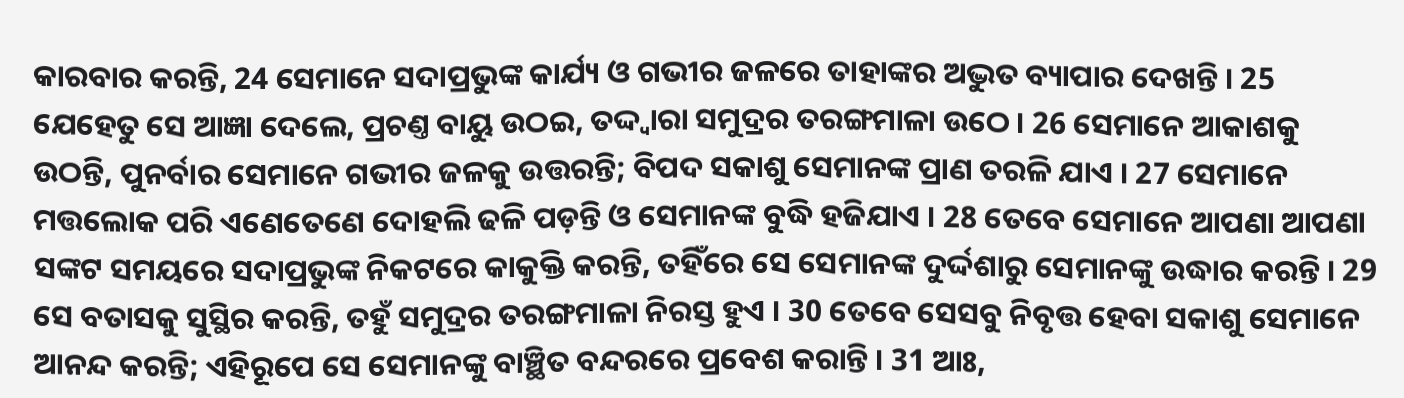କାରବାର କରନ୍ତି, 24 ସେମାନେ ସଦାପ୍ରଭୁଙ୍କ କାର୍ଯ୍ୟ ଓ ଗଭୀର ଜଳରେ ତାହାଙ୍କର ଅଦ୍ଭୁତ ବ୍ୟାପାର ଦେଖନ୍ତି । 25 ଯେହେତୁ ସେ ଆଜ୍ଞା ଦେଲେ, ପ୍ରଚଣ୍ତ ବାୟୁ ଉଠଇ, ତଦ୍ଦ୍ଵାରା ସମୁଦ୍ରର ତରଙ୍ଗମାଳା ଉଠେ । 26 ସେମାନେ ଆକାଶକୁ ଉଠନ୍ତି, ପୁନର୍ବାର ସେମାନେ ଗଭୀର ଜଳକୁ ଉତ୍ତରନ୍ତି; ବିପଦ ସକାଶୁ ସେମାନଙ୍କ ପ୍ରାଣ ତରଳି ଯାଏ । 27 ସେମାନେ ମତ୍ତଲୋକ ପରି ଏଣେତେଣେ ଦୋହଲି ଢଳି ପଡ଼ନ୍ତି ଓ ସେମାନଙ୍କ ବୁଦ୍ଧି ହଜିଯାଏ । 28 ତେବେ ସେମାନେ ଆପଣା ଆପଣା ସଙ୍କଟ ସମୟରେ ସଦାପ୍ରଭୁଙ୍କ ନିକଟରେ କାକୁକ୍ତି କରନ୍ତି, ତହିଁରେ ସେ ସେମାନଙ୍କ ଦୁର୍ଦ୍ଦଶାରୁ ସେମାନଙ୍କୁ ଉଦ୍ଧାର କରନ୍ତି । 29 ସେ ବତାସକୁ ସୁସ୍ଥିର କରନ୍ତି, ତହୁଁ ସମୁଦ୍ରର ତରଙ୍ଗମାଳା ନିରସ୍ତ ହୁଏ । 30 ତେବେ ସେସବୁ ନିବୃତ୍ତ ହେବା ସକାଶୁ ସେମାନେ ଆନନ୍ଦ କରନ୍ତି; ଏହିରୂପେ ସେ ସେମାନଙ୍କୁ ବାଞ୍ଛିତ ବନ୍ଦରରେ ପ୍ରବେଶ କରାନ୍ତି । 31 ଆଃ,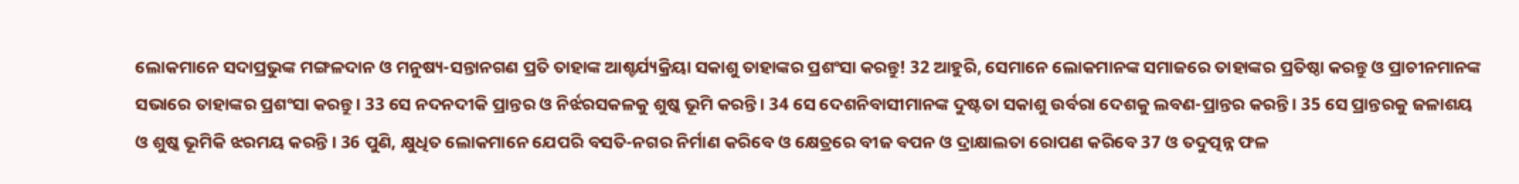ଲୋକମାନେ ସଦାପ୍ରଭୁଙ୍କ ମଙ୍ଗଳଦାନ ଓ ମନୁଷ୍ୟ-ସନ୍ତାନଗଣ ପ୍ରତି ତାହାଙ୍କ ଆଶ୍ଚର୍ଯ୍ୟକ୍ରିୟା ସକାଶୁ ତାହାଙ୍କର ପ୍ରଶଂସା କରନ୍ତୁ! 32 ଆହୁରି, ସେମାନେ ଲୋକମାନଙ୍କ ସମାଜରେ ତାହାଙ୍କର ପ୍ରତିଷ୍ଠା କରନ୍ତୁ ଓ ପ୍ରାଚୀନମାନଙ୍କ ସଭାରେ ତାହାଙ୍କର ପ୍ରଶଂସା କରନ୍ତୁ । 33 ସେ ନଦନଦୀକି ପ୍ରାନ୍ତର ଓ ନିର୍ଝରସକଳକୁ ଶୁଷ୍କ ଭୂମି କରନ୍ତି । 34 ସେ ଦେଶନିବାସୀମାନଙ୍କ ଦୁଷ୍ଟତା ସକାଶୁ ଉର୍ବରା ଦେଶକୁ ଲବଣ-ପ୍ରାନ୍ତର କରନ୍ତି । 35 ସେ ପ୍ରାନ୍ତରକୁ ଜଳାଶୟ ଓ ଶୁଷ୍କ ଭୂମିକି ଝରମୟ କରନ୍ତି । 36 ପୁଣି, କ୍ଷୁଧିତ ଲୋକମାନେ ଯେପରି ବସତି-ନଗର ନିର୍ମାଣ କରିବେ ଓ କ୍ଷେତ୍ରରେ ବୀଜ ବପନ ଓ ଦ୍ରାକ୍ଷାଲତା ରୋପଣ କରିବେ 37 ଓ ତଦୁତ୍ପନ୍ନ ଫଳ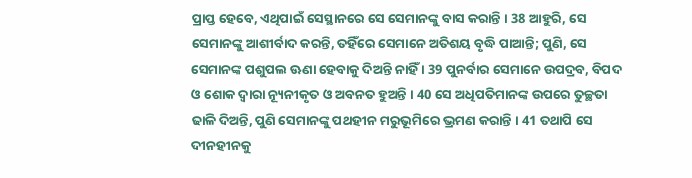ପ୍ରାପ୍ତ ହେବେ, ଏଥିପାଇଁ ସେସ୍ଥାନରେ ସେ ସେମାନଙ୍କୁ ବାସ କରାନ୍ତି । 38 ଆହୁରି, ସେ ସେମାନଙ୍କୁ ଆଶୀର୍ବାଦ କରନ୍ତି, ତହିଁରେ ସେମାନେ ଅତିଶୟ ବୃଦ୍ଧି ପାଆନ୍ତି; ପୁଣି, ସେ ସେମାନଙ୍କ ପଶୁପଲ ଊଣା ହେବାକୁ ଦିଅନ୍ତି ନାହିଁ । 39 ପୁନର୍ବାର ସେମାନେ ଉପଦ୍ରବ, ବିପଦ ଓ ଶୋକ ଦ୍ଵାରା ନ୍ୟୂନୀକୃତ ଓ ଅବନତ ହୁଅନ୍ତି । 40 ସେ ଅଧିପତିମାନଙ୍କ ଉପରେ ତୁଚ୍ଛତା ଢାଳି ଦିଅନ୍ତି, ପୁଣି ସେମାନଙ୍କୁ ପଥହୀନ ମରୁଭୂମିରେ ଭ୍ରମଣ କରାନ୍ତି । 41 ତଥାପି ସେ ଦୀନହୀନକୁ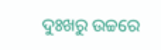ଦୁଃଖରୁ ଉଚ୍ଚରେ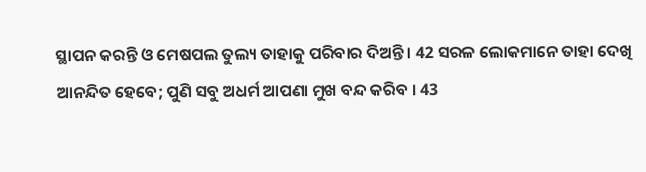ସ୍ଥାପନ କରନ୍ତି ଓ ମେଷପଲ ତୁଲ୍ୟ ତାହାକୁ ପରିବାର ଦିଅନ୍ତି । 42 ସରଳ ଲୋକମାନେ ତାହା ଦେଖି ଆନନ୍ଦିତ ହେବେ; ପୁଣି ସବୁ ଅଧର୍ମ ଆପଣା ମୁଖ ବନ୍ଦ କରିବ । 43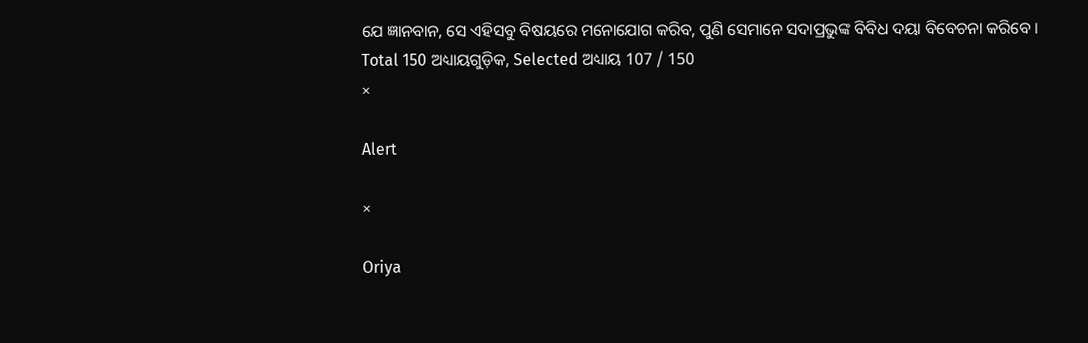ଯେ ଜ୍ଞାନବାନ, ସେ ଏହିସବୁ ବିଷୟରେ ମନୋଯୋଗ କରିବ, ପୁଣି ସେମାନେ ସଦାପ୍ରଭୁଙ୍କ ବିବିଧ ଦୟା ବିବେଚନା କରିବେ ।
Total 150 ଅଧ୍ୟାୟଗୁଡ଼ିକ, Selected ଅଧ୍ୟାୟ 107 / 150
×

Alert

×

Oriya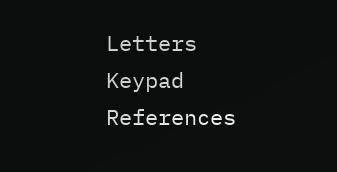Letters Keypad References